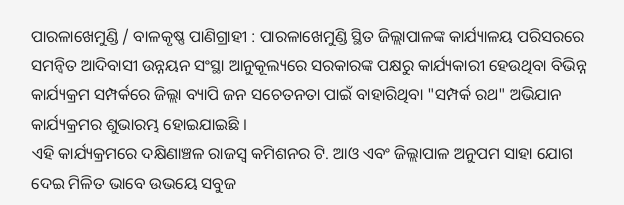ପାରଳାଖେମୁଣ୍ଡି / ବାଳକୃଷ୍ଣ ପାଣିଗ୍ରାହୀ : ପାରଳାଖେମୁଣ୍ଡି ସ୍ଥିତ ଜିଲ୍ଲାପାଳଙ୍କ କାର୍ଯ୍ୟାଳୟ ପରିସରରେ ସମନ୍ୱିତ ଆଦିବାସୀ ଉନ୍ନୟନ ସଂସ୍ଥା ଆନୁକୂଲ୍ୟରେ ସରକାରଙ୍କ ପକ୍ଷରୁ କାର୍ଯ୍ୟକାରୀ ହେଉଥିବା ବିଭିନ୍ନ କାର୍ଯ୍ୟକ୍ରମ ସମ୍ପର୍କରେ ଜିଲ୍ଲା ବ୍ୟାପି ଜନ ସଚେତନତା ପାଇଁ ବାହାରିଥିବା "ସମ୍ପର୍କ ରଥ" ଅଭିଯାନ କାର୍ଯ୍ୟକ୍ରମର ଶୁଭାରମ୍ଭ ହୋଇଯାଇଛି ।
ଏହି କାର୍ଯ୍ୟକ୍ରମରେ ଦକ୍ଷିଣାଞ୍ଚଳ ରାଜସ୍ୱ କମିଶନର ଟି. ଆଓ ଏବଂ ଜିଲ୍ଲାପାଳ ଅନୁପମ ସାହା ଯୋଗ ଦେଇ ମିଳିତ ଭାବେ ଉଭୟେ ସବୁଜ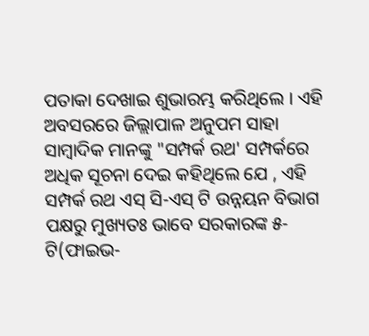ପତାକା ଦେଖାଇ ଶୁଭାରମ୍ଭ କରିଥିଲେ । ଏହି ଅବସରରେ ଜିଲ୍ଲାପାଳ ଅନୁପମ ସାହା ସାମ୍ବାଦିକ ମାନଙ୍କୁ "ସମ୍ପର୍କ ରଥ' ସମ୍ପର୍କରେ ଅଧିକ ସୂଚନା ଦେଇ କହିଥିଲେ ଯେ , ଏହି ସମ୍ପର୍କ ରଥ ଏସ୍ ସି-ଏସ୍ ଟି ଉନ୍ନୟନ ବିଭାଗ ପକ୍ଷରୁ ମୁଖ୍ୟତଃ ଭାବେ ସରକାରଙ୍କ ୫-ଟି(ଫାଇଭ-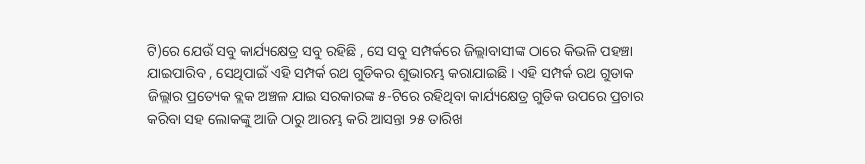ଟି)ରେ ଯେଉଁ ସବୁ କାର୍ଯ୍ୟକ୍ଷେତ୍ର ସବୁ ରହିଛି , ସେ ସବୁ ସମ୍ପର୍କରେ ଜିଲ୍ଲାବାସୀଙ୍କ ଠାରେ କିଭଳି ପହଞ୍ଚା ଯାଇପାରିବ , ସେଥିପାଇଁ ଏହି ସମ୍ପର୍କ ରଥ ଗୁଡିକର ଶୁଭାରମ୍ଭ କରାଯାଇଛି । ଏହି ସମ୍ପର୍କ ରଥ ଗୁଡାକ ଜିଲ୍ଲାର ପ୍ରତ୍ୟେକ ବ୍ଲକ ଅଞ୍ଚଳ ଯାଇ ସରକାରଙ୍କ ୫-ଟିରେ ରହିଥିବା କାର୍ଯ୍ୟକ୍ଷେତ୍ର ଗୁଡିକ ଉପରେ ପ୍ରଚାର କରିବା ସହ ଲୋକଙ୍କୁ ଆଜି ଠାରୁ ଆରମ୍ଭ କରି ଆସନ୍ତା ୨୫ ତାରିଖ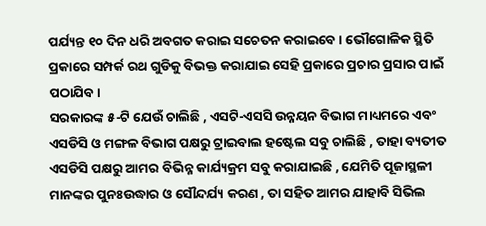ପର୍ଯ୍ୟନ୍ତ ୧୦ ଦିନ ଧରି ଅବଗତ କରାଇ ସଚେତନ କରାଇବେ । ଭୌଗୋଳିକ ସ୍ଥିତି ପ୍ରକାରେ ସମ୍ପର୍କ ରଥ ଗୁଡିକୁ ବିଭକ୍ତ କରାଯାଇ ସେହି ପ୍ରକାରେ ପ୍ରଚାର ପ୍ରସାର ପାଇଁ ପଠାଯିବ।
ସରକାରଙ୍କ ୫-ଟି ଯେଉଁ ଚାଲିଛି , ଏସଟି-ଏସସି ଉନ୍ନୟନ ବିଭାଗ ମାଧ୍ୟମରେ ଏବଂ ଏସଡିସି ଓ ମଙ୍ଗଳ ବିଭାଗ ପକ୍ଷରୁ ଟ୍ରାଇବାଲ ହଷ୍ଟେଲ ସବୁ ଚାଲିଛି , ତାହା ବ୍ୟତୀତ ଏସଡିସି ପକ୍ଷରୁ ଆମର ବିଭିନ୍ନ କାର୍ଯ୍ୟକ୍ରମ ସବୁ କରାଯାଇଛି , ଯେମିତି ପୂଜାସ୍ଥଳୀ ମାନଙ୍କର ପୁନଃଉଦ୍ଧାର ଓ ସୌନ୍ଦର୍ଯ୍ୟ କରଣ , ତା ସହିତ ଆମର ଯାହାବି ସିଭିଲ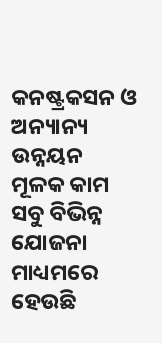କନଷ୍ଟ୍ରକସନ ଓ ଅନ୍ୟାନ୍ୟ ଉନ୍ନୟନ ମୂଳକ କାମ ସବୁ ବିଭିନ୍ନ ଯୋଜନା ମାଧ୍ୟମରେ ହେଉଛି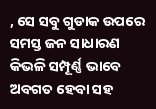, ସେ ସବୁ ଗୁଡାକ ଉପରେ ସମସ୍ତ ଜନ ସାଧାରଣ କିଭଳି ସମ୍ପୂର୍ଣ୍ଣ ଭାବେ ଅବଗତ ହେବା ସହ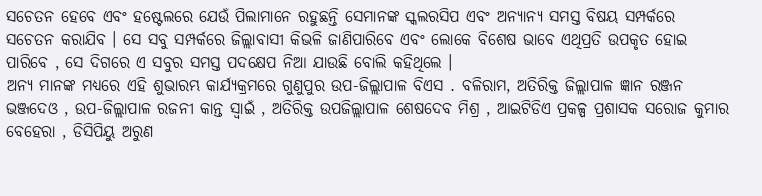ସଚେତନ ହେବେ ଏବଂ ହଷ୍ଟେଲରେ ଯେଉଁ ପିଲାମାନେ ରହୁଛନ୍ତି ସେମାନଙ୍କ ସ୍କଲରସିପ ଏବଂ ଅନ୍ୟାନ୍ୟ ସମସ୍ତ ବିଷୟ ସମ୍ପର୍କରେ ସଚେତନ କରାଯିବ । ସେ ସବୁ ସମ୍ପର୍କରେ ଜିଲ୍ଲାବାସୀ କିଭଳି ଜାଣିପାରିବେ ଏବଂ ଲୋକେ ବିଶେଷ ଭାବେ ଏଥିପ୍ରତି ଉପକୃତ ହୋଇ ପାରିବେ , ସେ ଦିଗରେ ଏ ସବୁର ସମସ୍ତ ପଦକ୍ଷେପ ନିଆ ଯାଉଛି ବୋଲି କହିଥିଲେ ।
ଅନ୍ୟ ମାନଙ୍କ ମଧ୍ୟରେ ଏହି ଶୁଭାରମ୍ଭ କାର୍ଯ୍ୟକ୍ରମରେ ଗୁଣୁପୁର ଉପ-ଜିଲ୍ଲାପାଳ ବିଏସ . ବଳିରାମ, ଅତିରିକ୍ତ ଜିଲ୍ଲାପାଳ ଜ୍ଞାନ ରଞ୍ଜନ ଭଞ୍ଜଦେଓ , ଉପ-ଜିଲ୍ଲାପାଳ ରଜନୀ କାନ୍ତ ସ୍ବାଇଁ , ଅତିରିକ୍ତ ଉପଜିଲ୍ଲାପାଳ ଶେଷଦେବ ମିଶ୍ର , ଆଇଟିଡିଏ ପ୍ରକଳ୍ପ ପ୍ରଶାସକ ସରୋଜ କୁମାର ବେହେରା , ଡିସିପିୟୁ ଅରୁଣ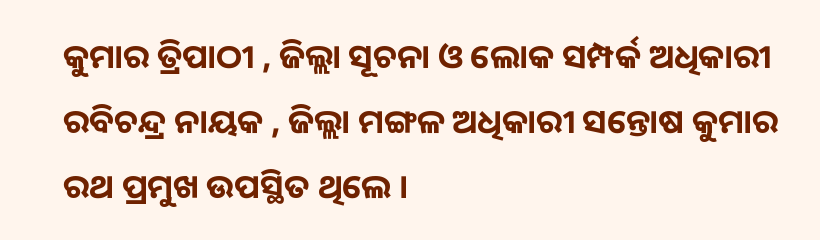କୁମାର ତ୍ରିପାଠୀ , ଜିଲ୍ଲା ସୂଚନା ଓ ଲୋକ ସମ୍ପର୍କ ଅଧିକାରୀ ରବିଚନ୍ଦ୍ର ନାୟକ , ଜିଲ୍ଲା ମଙ୍ଗଳ ଅଧିକାରୀ ସନ୍ତୋଷ କୁମାର ରଥ ପ୍ରମୁଖ ଉପସ୍ଥିତ ଥିଲେ ।